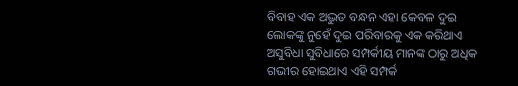ବିବାହ ଏକ ଅଦ୍ଭୁତ ବନ୍ଧନ ଏହା କେବଳ ଦୁଇ ଲୋକଙ୍କୁ ନୁହେଁ ଦୁଇ ପରିବାରକୁ ଏକ କରିଥାଏ ଅସୁବିଧା ସୁବିଧାରେ ସମ୍ପର୍କୀୟ ମାନଙ୍କ ଠାରୁ ଅଧିକ ଗଭୀର ହୋଇଥାଏ ଏହି ସମ୍ପର୍କ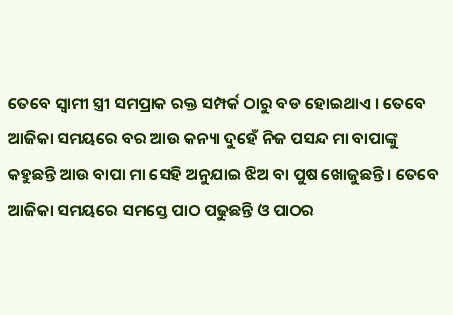ତେବେ ସ୍ଵାମୀ ସ୍ତ୍ରୀ ସମପ୍ରାକ ରକ୍ତ ସମ୍ପର୍କ ଠାରୁ ବଡ ହୋଇଥାଏ । ତେବେ ଆଜିକା ସମୟରେ ବର ଆଉ କନ୍ୟା ଦୁହେଁ ନିଜ ପସନ୍ଦ ମା ବାପାଙ୍କୁ କହୁଛନ୍ତି ଆଉ ବାପା ମା ସେହି ଅନୁଯାଇ ଝିଅ ବା ପୁଷ ଖୋଜୁଛନ୍ତି । ତେବେ ଆଜିକା ସମୟରେ ସମସ୍ତେ ପାଠ ପଢୁଛନ୍ତି ଓ ପାଠର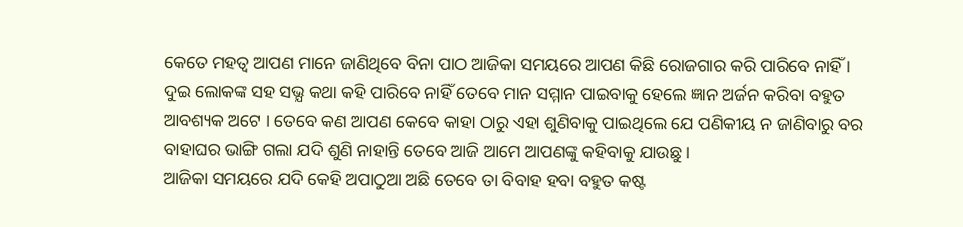କେତେ ମହତ୍ଵ ଆପଣ ମାନେ ଜାଣିଥିବେ ବିନା ପାଠ ଆଜିକା ସମୟରେ ଆପଣ କିଛି ରୋଜଗାର କରି ପାରିବେ ନାହିଁ ।
ଦୁଇ ଲୋକଙ୍କ ସହ ସଭ୍ଯ କଥା କହି ପାରିବେ ନାହିଁ ତେବେ ମାନ ସମ୍ମାନ ପାଇବାକୁ ହେଲେ ଜ୍ଞାନ ଅର୍ଜନ କରିବା ବହୁତ ଆବଶ୍ୟକ ଅଟେ । ତେବେ କଣ ଆପଣ କେବେ କାହା ଠାରୁ ଏହା ଶୁଣିବାକୁ ପାଇଥିଲେ ଯେ ପଣିକୀୟ ନ ଜାଣିବାରୁ ବର ବାହାଘର ଭାଙ୍ଗି ଗଲା ଯଦି ଶୁଣି ନାହାନ୍ତି ତେବେ ଆଜି ଆମେ ଆପଣଙ୍କୁ କହିବାକୁ ଯାଉଛୁ ।
ଆଜିକା ସମୟରେ ଯଦି କେହି ଅପାଠୁଆ ଅଛି ତେବେ ତା ବିବାହ ହବା ବହୁତ କଷ୍ଟ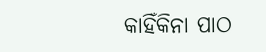କାହିଁକିନା ପାଠ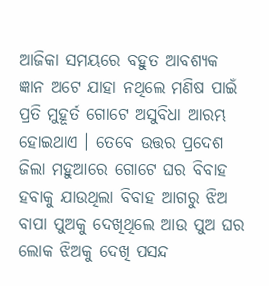ଆଜିକା ସମୟରେ ବହୁତ ଆବଶ୍ୟକ ଜ୍ଞାନ ଅଟେ ଯାହା ନଥିଲେ ମଣିଷ ପାଇଁ ପ୍ରତି ମୁହୂର୍ତ ଗୋଟେ ଅସୁବିଧା ଆରମ୍ଭ ହୋଇଥାଏ । ତେବେ ଉତ୍ତର ପ୍ରଦେଶ ଜିଲା ମହୁଆରେ ଗୋଟେ ଘର ବିବାହ ହବାକୁ ଯାଉଥିଲା ବିବାହ ଆଗରୁ ଝିଅ ବାପା ପୁଅକୁ ଦେଖିଥିଲେ ଆଉ ପୁଅ ଘର ଲୋକ ଝିଅକୁ ଦେଖି ପସନ୍ଦ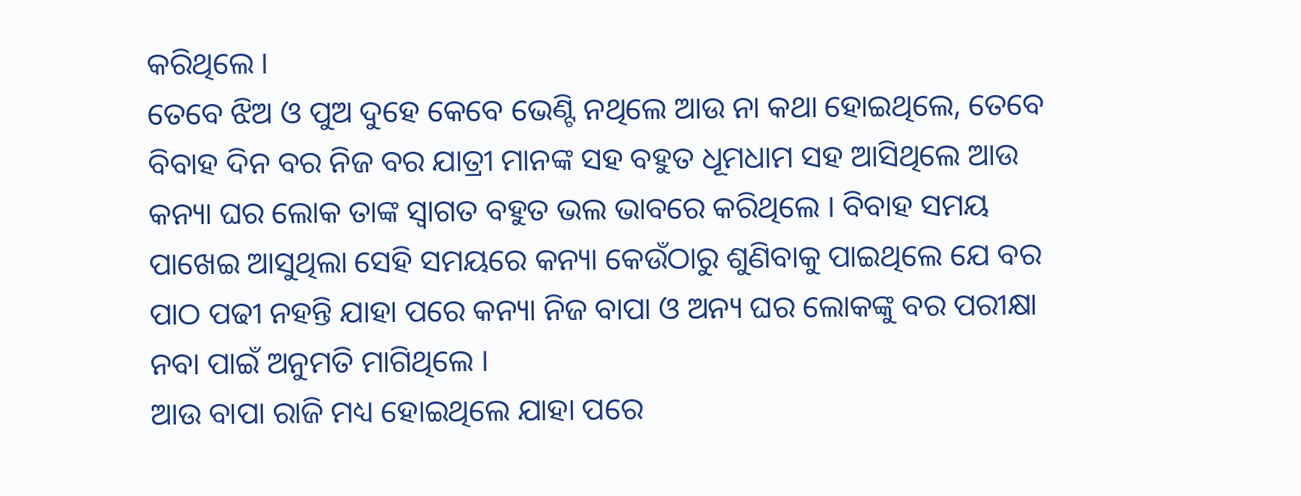କରିଥିଲେ ।
ତେବେ ଝିଅ ଓ ପୁଅ ଦୁହେ କେବେ ଭେଣ୍ଟି ନଥିଲେ ଆଉ ନା କଥା ହୋଇଥିଲେ, ତେବେ ବିବାହ ଦିନ ବର ନିଜ ବର ଯାତ୍ରୀ ମାନଙ୍କ ସହ ବହୁତ ଧୂମଧାମ ସହ ଆସିଥିଲେ ଆଉ କନ୍ୟା ଘର ଲୋକ ତାଙ୍କ ସ୍ଵାଗତ ବହୁତ ଭଲ ଭାବରେ କରିଥିଲେ । ବିବାହ ସମୟ ପାଖେଇ ଆସୁଥିଲା ସେହି ସମୟରେ କନ୍ୟା କେଉଁଠାରୁ ଶୁଣିବାକୁ ପାଇଥିଲେ ଯେ ବର ପାଠ ପଢୀ ନହନ୍ତି ଯାହା ପରେ କନ୍ୟା ନିଜ ବାପା ଓ ଅନ୍ୟ ଘର ଲୋକଙ୍କୁ ବର ପରୀକ୍ଷା ନବା ପାଇଁ ଅନୁମତି ମାଗିଥିଲେ ।
ଆଉ ବାପା ରାଜି ମଧ୍ୟ ହୋଇଥିଲେ ଯାହା ପରେ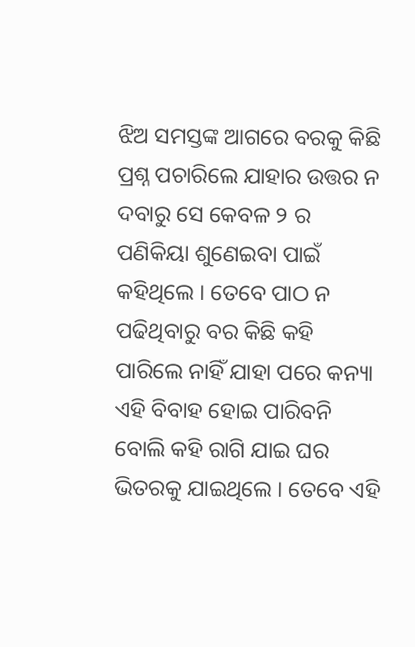ଝିଅ ସମସ୍ତଙ୍କ ଆଗରେ ବରକୁ କିଛି ପ୍ରଶ୍ନ ପଚାରିଲେ ଯାହାର ଉତ୍ତର ନ ଦବାରୁ ସେ କେବଳ ୨ ର ପଣିକିୟା ଶୁଣେଇବା ପାଇଁ କହିଥିଲେ । ତେବେ ପାଠ ନ ପଢିଥିବାରୁ ବର କିଛି କହି ପାରିଲେ ନାହିଁ ଯାହା ପରେ କନ୍ୟା ଏହି ବିବାହ ହୋଇ ପାରିବନି ବୋଲି କହି ରାଗି ଯାଇ ଘର ଭିତରକୁ ଯାଇଥିଲେ । ତେବେ ଏହି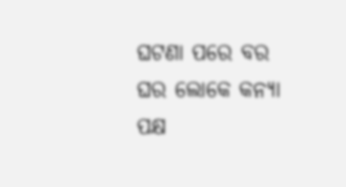ଘଟଣା ପରେ ବର ଘର ଲୋକେ କନ୍ୟା ପକ୍ଷ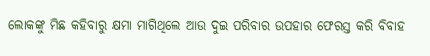ଲୋକଙ୍କୁ ମିଛ କହିବାରୁ କ୍ଷମା ମାଗିଥିଲେ ଆଉ ଦୁଇ ପରିବାର ଉପହାର ଫେରସ୍ତ କରି ବିବାହ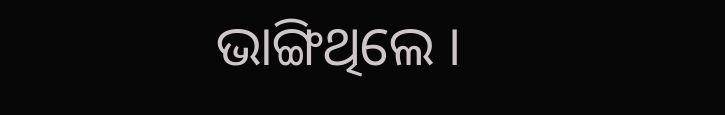ଭାଙ୍ଗିଥିଲେ ।